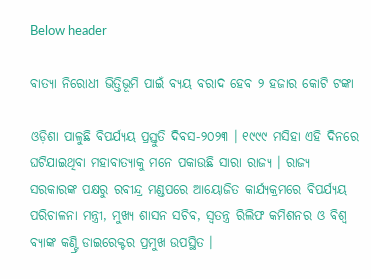Below header

ବାତ୍ୟା ନିରୋଧୀ ଭିତ୍ତିଭୂମି ପାଇଁ ବ୍ୟୟ ବରାଦ ହେବ ୨ ହଜାର କୋଟି ଟଙ୍କା

ଓଡ଼ିଶା ପାଳୁଛି ବିପର୍ଯ୍ୟୟ ପ୍ରସ୍ତୁତି ଦିବସ-୨୦୨୩ । ୧୯୯୯ ମସିହା ଏହି ଦିନରେ ଘଟିଯାଇଥିବା ମହାବାତ୍ୟାକୁ ମନେ ପକାଉଛି ସାରା ରାଜ୍ୟ । ରାଜ୍ୟ ସରକାରଙ୍କ ପକ୍ଷରୁ ରବୀନ୍ଦ୍ର ମଣ୍ଡପରେ ଆୟୋଜିତ କାର୍ଯ୍ୟକ୍ରମରେ ବିପର୍ଯ୍ୟୟ ପରିଚାଳନା ମନ୍ତ୍ରୀ, ମୁଖ୍ୟ ଶାସନ ସଚିବ, ସ୍ଵତନ୍ତ୍ର ରିଲିଫ କମିଶନର ଓ ବିଶ୍ୱ ବ୍ୟାଙ୍କ କଣ୍ଟ୍ରି ଡାଇରେକ୍ଟର ପ୍ରମୁଖ ଉପସ୍ଥିତ ।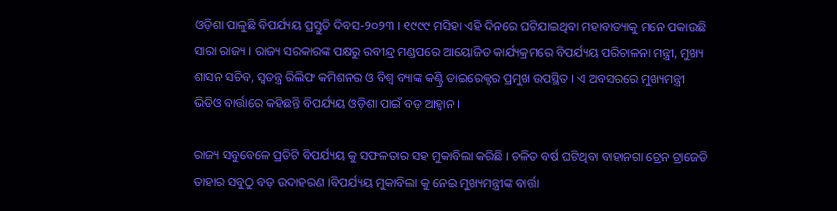ଓଡ଼ିଶା ପାଳୁଛି ବିପର୍ଯ୍ୟୟ ପ୍ରସ୍ତୁତି ଦିବସ-୨୦୨୩ । ୧୯୯୯ ମସିହା ଏହି ଦିନରେ ଘଟିଯାଇଥିବା ମହାବାତ୍ୟାକୁ ମନେ ପକାଉଛି ସାରା ରାଜ୍ୟ । ରାଜ୍ୟ ସରକାରଙ୍କ ପକ୍ଷରୁ ରବୀନ୍ଦ୍ର ମଣ୍ଡପରେ ଆୟୋଜିତ କାର୍ଯ୍ୟକ୍ରମରେ ବିପର୍ଯ୍ୟୟ ପରିଚାଳନା ମନ୍ତ୍ରୀ, ମୁଖ୍ୟ ଶାସନ ସଚିବ, ସ୍ଵତନ୍ତ୍ର ରିଲିଫ କମିଶନର ଓ ବିଶ୍ୱ ବ୍ୟାଙ୍କ କଣ୍ଟ୍ରି ଡାଇରେକ୍ଟର ପ୍ରମୁଖ ଉପସ୍ଥିତ । ଏ ଅବସରରେ ମୁଖ୍ୟମନ୍ତ୍ରୀ ଭିଡିଓ ବାର୍ତ୍ତାରେ କହିଛନ୍ତି ବିପର୍ଯ୍ୟୟ ଓଡ଼ିଶା ପାଇଁ ବଡ଼ ଆହ୍ବାନ ।

ରାଜ୍ୟ ସବୁବେଳେ ପ୍ରତିଟି ବିପର୍ଯ୍ୟୟ କୁ ସଫଳତାର ସହ ମୁକାବିଲା କରିଛି । ଚଳିତ ବର୍ଷ ଘଟିଥିବା ବାହାନଗା ଟ୍ରେନ ଟ୍ରାଜେଡି ତାହାର ସବୁଠୁ ବଡ଼ ଉଦାହରଣ ।ବିପର୍ଯ୍ୟୟ ମୁକାବିଲା କୁ ନେଇ ମୁଖ୍ୟମନ୍ତ୍ରୀଙ୍କ ବାର୍ତ୍ତା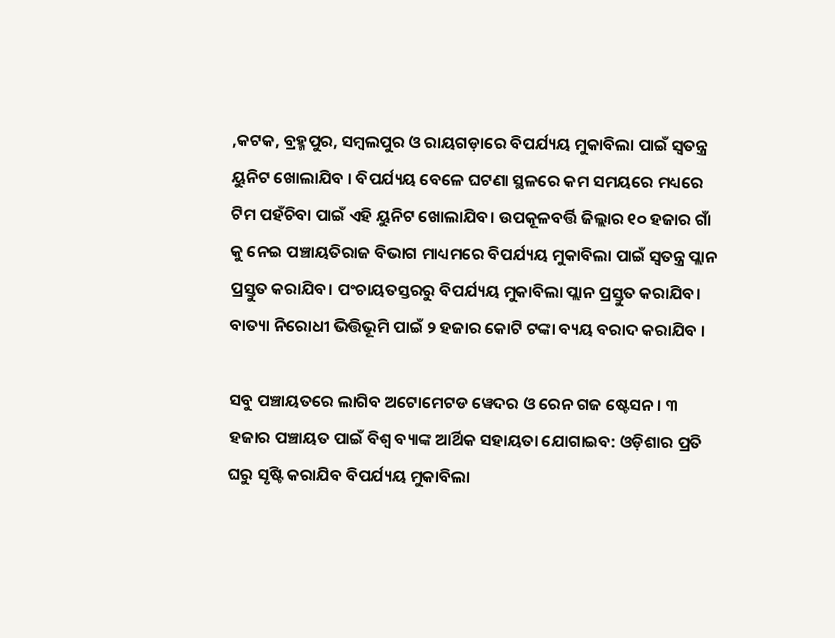,କଟକ, ବ୍ରହ୍ମପୁର, ସମ୍ବଲପୁର ଓ ରାୟଗଡ଼ାରେ ବିପର୍ଯ୍ୟୟ ମୁକାବିଲା ପାଇଁ ସ୍ୱତନ୍ତ୍ର ୟୁନିଟ ଖୋଲାଯିବ । ବିପର୍ଯ୍ୟୟ ବେଳେ ଘଟଣା ସ୍ଥଳରେ କମ ସମୟରେ ମଧ୍ୟରେ ଟିମ ପହଁଚିବା ପାଇଁ ଏହି ୟୁନିଟ ଖୋଲାଯିବ। ଉପକୂଳବର୍ତ୍ତି ଜିଲ୍ଲାର ୧୦ ହଜାର ଗାଁ କୁ ନେଇ ପଞ୍ଚାୟତିରାଜ ବିଭାଗ ମାଧ୍ୟମରେ ବିପର୍ଯ୍ୟୟ ମୁକାବିଲା ପାଇଁ ସ୍ୱତନ୍ତ୍ର ପ୍ଲାନ ପ୍ରସ୍ତୁତ କରାଯିବ। ପଂଚାୟତସ୍ତରରୁ ବିପର୍ଯ୍ୟୟ ମୁକାବିଲା ପ୍ଲାନ ପ୍ରସ୍ତୁତ କରାଯିବ। ବାତ୍ୟା ନିରୋଧୀ ଭିତ୍ତିଭୂମି ପାଇଁ ୨ ହଜାର କୋଟି ଟଙ୍କା ବ୍ୟୟ ବରାଦ କରାଯିବ ।

ସବୁ ପଞ୍ଚାୟତରେ ଲାଗିବ ଅଟୋମେଟଡ ୱେଦର ଓ ରେନ ଗଜ ଷ୍ଟେସନ । ୩ ହଜାର ପଞ୍ଚାୟତ ପାଇଁ ବିଶ୍ଵ ବ୍ୟାଙ୍କ ଆର୍ଥିକ ସହାୟତା ଯୋଗାଇବ: ଓଡ଼ିଶାର ପ୍ରତି ଘରୁ ସୃଷ୍ଟି କରାଯିବ ବିପର୍ଯ୍ୟୟ ମୁକାବିଲା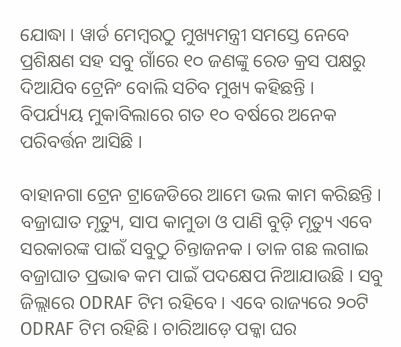ଯୋଦ୍ଧା । ୱାର୍ଡ ମେମ୍ବରଠୁ ମୁଖ୍ୟମନ୍ତ୍ରୀ ସମସ୍ତେ ନେବେ ପ୍ରଶିକ୍ଷଣ ସହ ସବୁ ଗାଁରେ ୧୦ ଜଣଙ୍କୁ ରେଡ କ୍ରସ ପକ୍ଷରୁ ଦିଆଯିବ ଟ୍ରେନିଂ ବୋଲି ସଚିବ ମୁଖ୍ୟ କହିଛନ୍ତି ।
ବିପର୍ଯ୍ୟୟ ମୁକାବିଲାରେ ଗତ ୧୦ ବର୍ଷରେ ଅନେକ ପରିବର୍ତ୍ତନ ଆସିଛି ।

ବାହାନଗା ଟ୍ରେନ ଟ୍ରାଜେଡିରେ ଆମେ ଭଲ କାମ କରିଛନ୍ତି । ବଜ୍ରାଘାତ ମୃତ୍ୟୁ, ସାପ କାମୁଡା ଓ ପାଣି ବୁଡ଼ି ମୃତ୍ୟୁ ଏବେ ସରକାରଙ୍କ ପାଇଁ ସବୁଠୁ ଚିନ୍ତାଜନକ । ତାଳ ଗଛ ଲଗାଇ ବଜ୍ରାଘାତ ପ୍ରଭାଵ କମ ପାଇଁ ପଦକ୍ଷେପ ନିଆଯାଉଛି । ସବୁ ଜିଲ୍ଲାରେ ODRAF ଟିମ ରହିବେ । ଏବେ ରାଜ୍ୟରେ ୨୦ଟି ODRAF ଟିମ ରହିଛି । ଚାରିଆଡ଼େ ପକ୍କା ଘର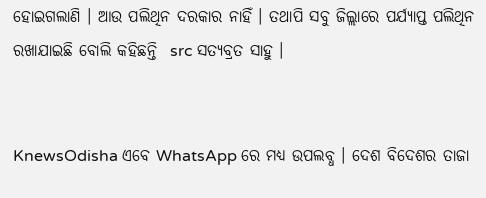ହୋଇଗଲାଣି । ଆଉ ପଲିଥିନ ଦରକାର ନାହିଁ । ତଥାପି ସବୁ ଜିଲ୍ଲାରେ ପର୍ଯ୍ୟାପ୍ତ ପଲିଥିନ ରଖାଯାଇଛି ବୋଲି କହିଛନ୍ତି  src ସତ୍ୟବ୍ରତ ସାହୁ ।


KnewsOdisha ଏବେ WhatsApp ରେ ମଧ୍ୟ ଉପଲବ୍ଧ । ଦେଶ ବିଦେଶର ତାଜା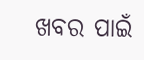ଖବର ପାଇଁ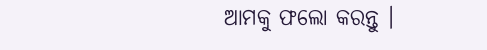ଆମକୁ ଫଲୋ କରନ୍ତୁ ।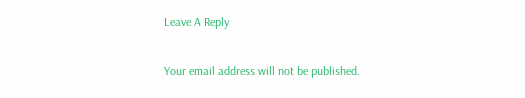Leave A Reply

Your email address will not be published.